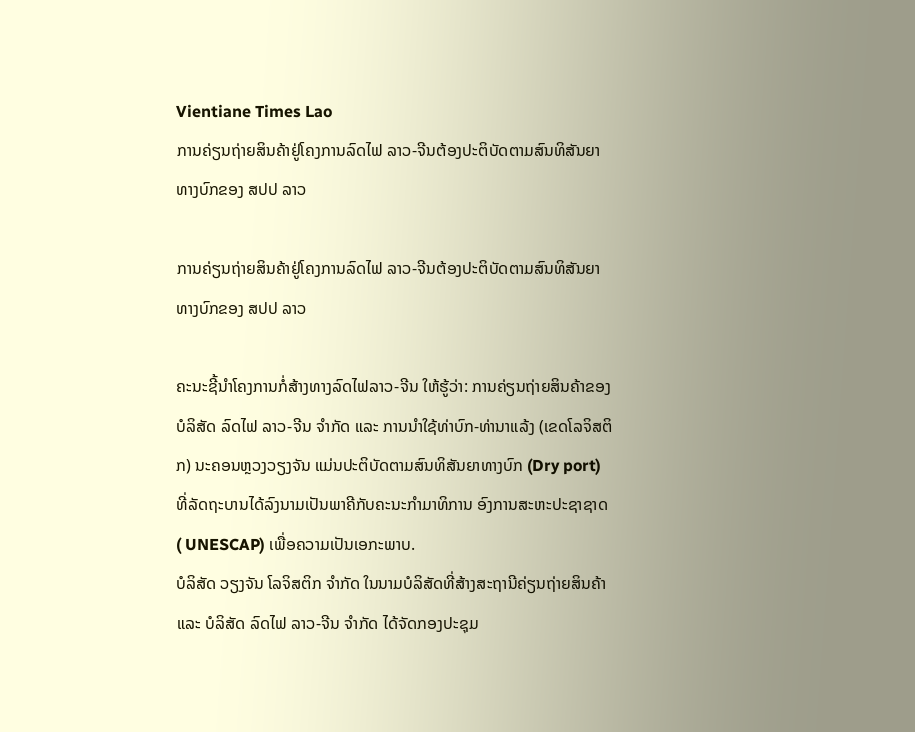Vientiane Times Lao
ການຄ່ຽນຖ່າຍສິນຄ້າຢູ່ໂຄງການລົດໄຟ ລາວ-ຈີນຕ້ອງປະຕິບັດຕາມສົນທິສັນຍາທາງບົກຂອງ ສປປ ລາວ

ການຄ່ຽນຖ່າຍສິນຄ້າຢູ່ໂຄງການລົດໄຟ ລາວ-ຈີນຕ້ອງປະຕິບັດຕາມສົນທິສັນຍາທາງບົກຂອງ ສປປ ລາວ

ຄະນະຊີ້ນຳໂຄງການກໍ່ສ້າງທາງລົດໄຟລາວ-ຈີນ ໃຫ້ຮູ້ວ່າ: ການຄ່ຽນຖ່າຍສິນຄ້າຂອງບໍລິສັດ ລົດໄຟ ລາວ-ຈີນ ຈຳກັດ ແລະ ການນຳໃຊ້ທ່າບົກ-ທ່ານາແລ້ງ (ເຂດໂລຈິສຕິກ) ນະຄອນຫຼວງວຽງຈັນ ແມ່ນປະຕິບັດຕາມສົນທິສັນຍາທາງບົກ (Dry port) ທີ່ລັດຖະບານໄດ້ລົງນາມເປັນພາຄີກັບຄະນະກຳມາທິການ ອົງການສະຫະປະຊາຊາດ ( UNESCAP) ເພື່ອຄວາມເປັນເອກະພາບ.
ບໍລິສັດ ວຽງຈັນ ໂລຈິສຕິກ ຈຳກັດ ໃນນາມບໍລິສັດທີ່ສ້າງສະຖານີຄ່ຽນຖ່າຍສິນຄ້າ ແລະ ບໍລິສັດ ລົດໄຟ ລາວ-ຈີນ ຈຳກັດ ໄດ້ຈັດກອງປະຊຸມ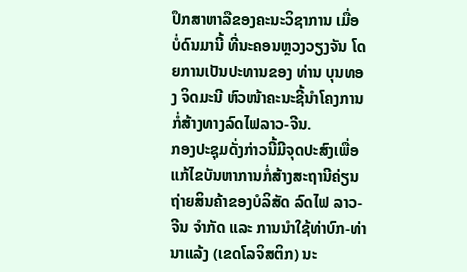ປຶກສາຫາລືຂອງຄະນະວິຊາການ ເມື່ອບໍ່ດົນມານີ້ ທີ່ນະຄອນຫຼວງວຽງຈັນ ໂດຍການເປັນປະທານຂອງ ທ່ານ ບຸນທອງ ຈິດມະນີ ຫົວໜ້າຄະນະຊີ້ນຳໂຄງການກໍ່ສ້າງທາງລົດໄຟລາວ-ຈີນ.
ກອງປະຊຸມດັ່ງກ່າວນີ້ມີຈຸດປະສົງເພື່ອແກ້ໄຂບັນຫາການກໍ່ສ້າງສະຖານີຄ່ຽນຖ່າຍສິນຄ້າຂອງບໍລິສັດ ລົດໄຟ ລາວ-ຈີນ ຈຳກັດ ແລະ ການນຳໃຊ້ທ່າບົກ-ທ່ານາແລ້ງ (ເຂດໂລຈິສຕິກ) ນະ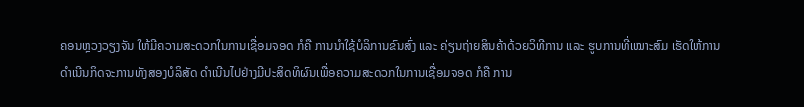ຄອນຫຼວງວຽງຈັນ ໃຫ້ມີຄວາມສະດວກໃນການເຊື່ອມຈອດ ກໍຄື ການນຳໃຊ້ບໍລິການຂົນສົ່ງ ແລະ ຄ່ຽນຖ່າຍສິນຄ້າດ້ວຍວິທີການ ແລະ ຮູບການທີ່ເໝາະສົມ ເຮັດໃຫ້ການດຳເນີນກິດຈະການທັງສອງບໍລິສັດ ດຳເນີນໄປຢ່າງມີປະສິດທິຜົນເພື່ອຄວາມສະດວກໃນການເຊື່ອມຈອດ ກໍຄື ການ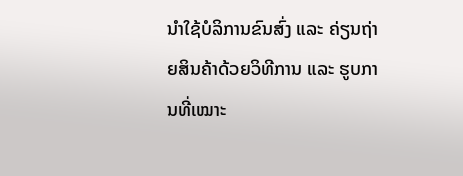ນຳໃຊ້ບໍລິການຂົນສົ່ງ ແລະ ຄ່ຽນຖ່າຍສິນຄ້າດ້ວຍວິທີການ ແລະ ຮູບການທີ່ເໝາະ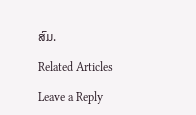ສົມ.

Related Articles

Leave a Reply